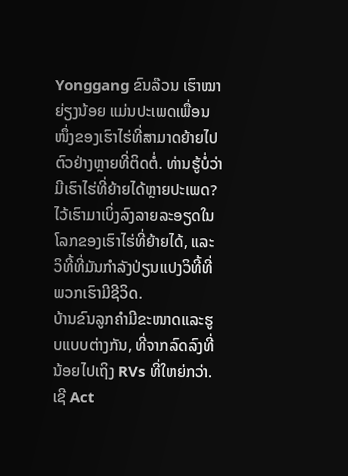Yonggang ຂົນລ໊ວນ ເຮົາໝາຍ່ຽງນ້ອຍ ແມ່ນປະເພດເພື່ອນໜຶ່ງຂອງເຮົາໄຮ່ທີ່ສາມາດຍ້າຍໄປຕົວຢ່າງຫຼາຍທີ່ຕິດຕໍ່. ທ່ານຮູ້ບໍ່ວ່າມີເຮົາໄຮ່ທີ່ຍ້າຍໄດ້ຫຼາຍປະເພດ? ໄວ້ເຮົາມາເບິ່ງລົງລາຍລະອຽດໃນໂລກຂອງເຮົາໄຮ່ທີ່ຍ້າຍໄດ້, ແລະວິທີ້ທີ່ມັນກຳລັງປ່ຽນແປງວິທີ້ທີ່ພວກເຮົາມີຊີວິດ.
ບ້ານຂົນລູກຄຳມີຂະໜາດແລະຮູບແບບຕ່າງກັນ, ທີ່ຈາກລົດລົງທີ່ນ້ອຍໄປເຖິງ RVs ທີ່ໃຫຍ່ກວ່າ. ເຊີ Act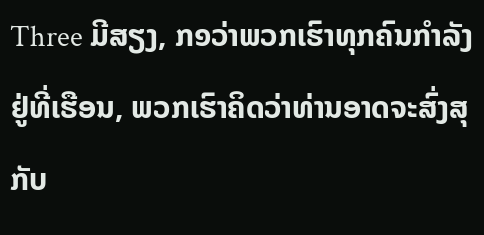Three ມີສຽງ, ກ໑ວ່າພວກເຮົາທຸກຄົນກຳລັງຢູ່ທີ່ເຮືອນ, ພວກເຮົາຄິດວ່າທ່ານອາດຈະສົ່ງສຸກັບ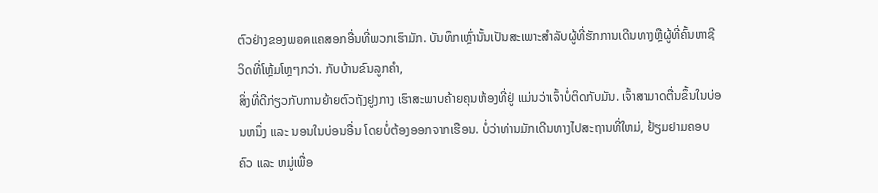ຕົວຢ່າງຂອງພอดແຄສອກອື່ນທີ່ພວກເຮົາມັກ. ບັນທຶກເຫຼົ່ານັ້ນເປັນສະເພາະສຳລັບຜູ້ທີ່ຮັກການເດີນທາງຫຼືຜູ້ທີ່ຄົ້ນຫາຊີວິດທີ່ໂຫຼ້ມໂຫຼໆກວ່າ. ກັບບ້ານຂົນລູກຄຳ,
ສິ່ງທີ່ດີກ່ຽວກັບການຍ້າຍຕົວຖັງຢູງກາງ ເຮົາສະພາບຄ້າຍຄຸນຫ້ອງທີ່ຢູ່ ແມ່ນວ່າເຈົ້າບໍ່ຕິດກັບມັນ. ເຈົ້າສາມາດຕື່ນຂຶ້ນໃນບ່ອນຫນຶ່ງ ແລະ ນອນໃນບ່ອນອື່ນ ໂດຍບໍ່ຕ້ອງອອກຈາກເຮືອນ. ບໍ່ວ່າທ່ານມັກເດີນທາງໄປສະຖານທີ່ໃຫມ່, ຢ້ຽມຢາມຄອບຄົວ ແລະ ຫມູ່ເພື່ອ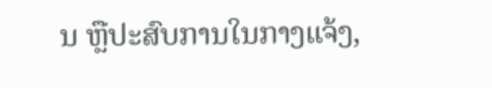ນ ຫຼືປະສົບການໃນກາງແຈ້ງ,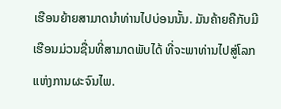ເຮືອນຍ້າຍສາມາດນໍາທ່ານໄປບ່ອນນັ້ນ. ມັນຄ້າຍຄືກັບມີເຮືອນມ່ວນຊື່ນທີ່ສາມາດພັບໄດ້ ທີ່ຈະພາທ່ານໄປສູ່ໂລກແຫ່ງການຜະຈົນໄພ.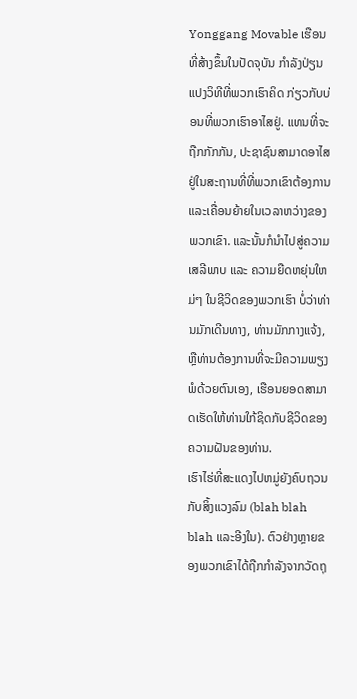Yonggang Movable ເຮືອນທີ່ສ້າງຂຶ້ນໃນປັດຈຸບັນ ກໍາລັງປ່ຽນແປງວິທີທີ່ພວກເຮົາຄິດ ກ່ຽວກັບບ່ອນທີ່ພວກເຮົາອາໄສຢູ່. ແທນທີ່ຈະຖືກກັກກັນ, ປະຊາຊົນສາມາດອາໄສຢູ່ໃນສະຖານທີ່ທີ່ພວກເຂົາຕ້ອງການແລະເຄື່ອນຍ້າຍໃນເວລາຫວ່າງຂອງພວກເຂົາ. ແລະນັ້ນກໍນໍາໄປສູ່ຄວາມເສລີພາບ ແລະ ຄວາມຍືດຫຍຸ່ນໃຫມ່ໆ ໃນຊີວິດຂອງພວກເຮົາ ບໍ່ວ່າທ່ານມັກເດີນທາງ, ທ່ານມັກກາງແຈ້ງ, ຫຼືທ່ານຕ້ອງການທີ່ຈະມີຄວາມພຽງພໍດ້ວຍຕົນເອງ, ເຮືອນຍອດສາມາດເຮັດໃຫ້ທ່ານໃກ້ຊິດກັບຊີວິດຂອງຄວາມຝັນຂອງທ່ານ.
ເຮົາໄຮ່ທີ່ສະແດງໄປຫມູ່ຍັງຄົບຖວນກັບສິ້ງແວງລົມ (blah blah blah ແລະອີງໃນ). ຕົວຢ່າງຫຼາຍຂອງພວກເຂົາໄດ້ຖືກກໍາລັງຈາກວັດຖຸ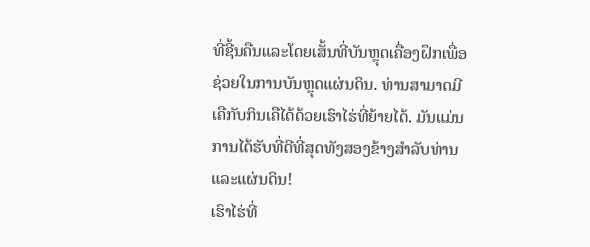ທີ່ຊີ້ນຄືນແລະໂດຍເສັ້ນທີ່ບັນຫຼຸດເຄື່ອງຝຶກເພື່ອຊ່ວຍໃນການບັນຫຼຸດແຜ່ນດິນ. ທ່ານສາມາດມີເຄືກັບກິນເຄືໄດ້ດ້ວຍເຮົາໄຮ່ທີ່ຍ້າຍໄດ້. ມັນແມ່ນການໄດ້ຮັບທີ່ດີທີ່ສຸດທັງສອງຂ້າງສຳລັບທ່ານແລະແຜ່ນດິນ!
ເຮົາໄຮ່ທີ່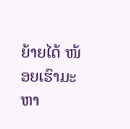ຍ້າຍໄດ້ ໜ້ອຍເຮົາມະຫາ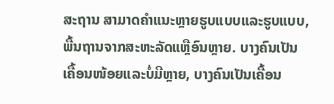ສະຖານ ສາມາດຄຳແນະຫຼາຍຮູບແບບແລະຮູບແບບ, ພື້ນຖານຈາກສະຫະລັດແຫຼືອົນຫຼາຍ. ບາງຄົນເປັນເຄື້ອນໜ້ອຍແລະບໍ່ມີຫຼາຍ, ບາງຄົນເປັນເຄື້ອນ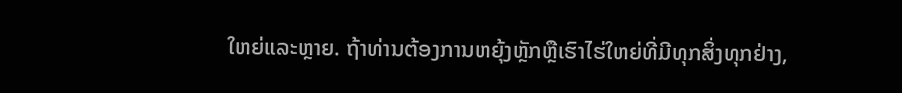ໃຫຍ່ແລະຫຼາຍ. ຖ້າທ່ານຕ້ອງການຫຍຸ້ງຫຼັກຫຼືເຮົາໄຮ່ໃຫຍ່ທີ່ມີທຸກສິ່ງທຸກຢ່າງ,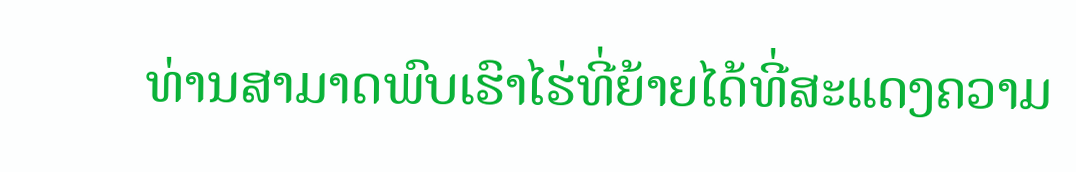ທ່ານສາມາດພົບເຮົາໄຮ່ທີ່ຍ້າຍໄດ້ທີ່ສະແດງຄວາມ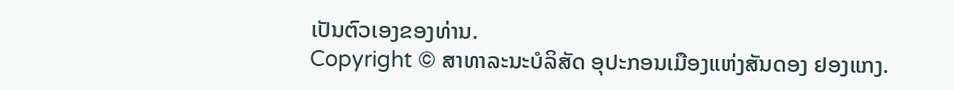ເປັນຕົວເອງຂອງທ່ານ.
Copyright © ສາທາລະນະບໍລິສັດ ອຸປະກອນເມືອງແຫ່ງສັນດອງ ຢອງແກງ.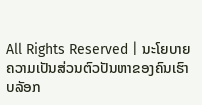All Rights Reserved | ນະໂຍບາຍຄວາມເປັນສ່ວນຕົວປັນຫາຂອງຄົນເຮົາບລັອກ